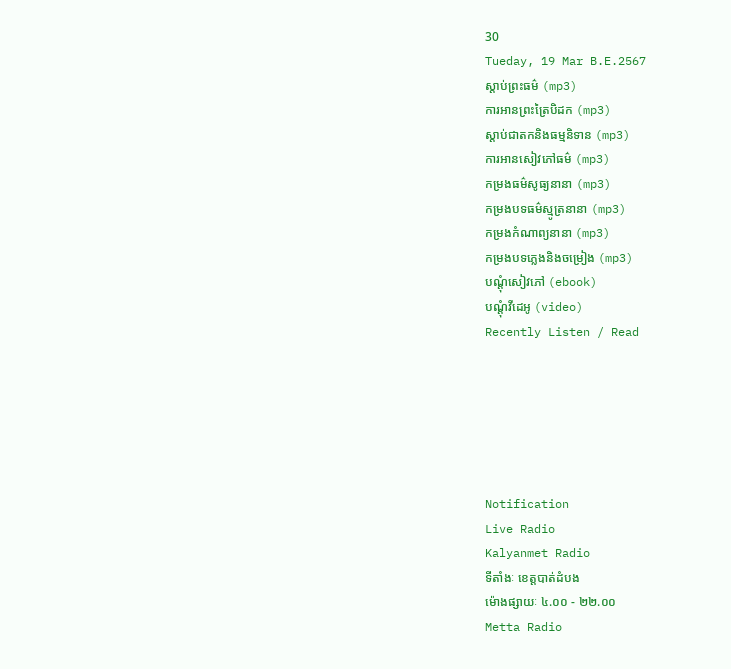30
Tueday, 19 Mar B.E.2567
ស្តាប់ព្រះធម៌ (mp3)
ការអានព្រះត្រៃបិដក (mp3)
ស្តាប់ជាតកនិងធម្មនិទាន (mp3)
ការអានសៀវភៅធម៌ (mp3)
កម្រងធម៌សូធ្យនានា (mp3)
កម្រងបទធម៌ស្មូត្រនានា (mp3)
កម្រងកំណាព្យនានា (mp3)
កម្រងបទភ្លេងនិងចម្រៀង (mp3)
បណ្តុំសៀវភៅ (ebook)
បណ្តុំវីដេអូ (video)
Recently Listen / Read






Notification
Live Radio
Kalyanmet Radio
ទីតាំងៈ ខេត្តបាត់ដំបង
ម៉ោងផ្សាយៈ ៤.០០ - ២២.០០
Metta Radio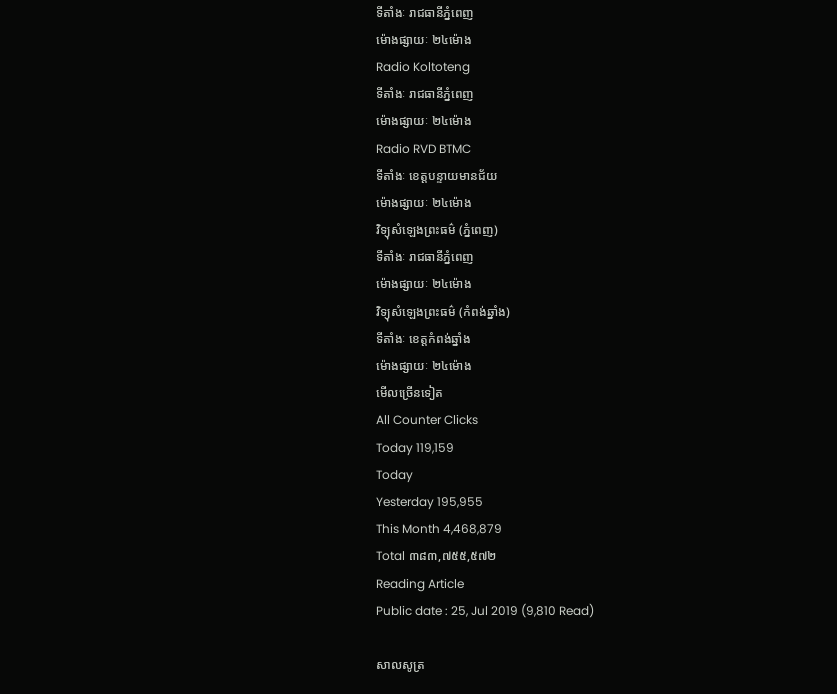ទីតាំងៈ រាជធានីភ្នំពេញ
ម៉ោងផ្សាយៈ ២៤ម៉ោង
Radio Koltoteng
ទីតាំងៈ រាជធានីភ្នំពេញ
ម៉ោងផ្សាយៈ ២៤ម៉ោង
Radio RVD BTMC
ទីតាំងៈ ខេត្តបន្ទាយមានជ័យ
ម៉ោងផ្សាយៈ ២៤ម៉ោង
វិទ្យុសំឡេងព្រះធម៌ (ភ្នំពេញ)
ទីតាំងៈ រាជធានីភ្នំពេញ
ម៉ោងផ្សាយៈ ២៤ម៉ោង
វិទ្យុសំឡេងព្រះធម៌ (កំពង់ឆ្នាំង)
ទីតាំងៈ ខេត្តកំពង់ឆ្នាំង
ម៉ោងផ្សាយៈ ២៤ម៉ោង
មើលច្រើនទៀត
All Counter Clicks
Today 119,159
Today
Yesterday 195,955
This Month 4,468,879
Total ៣៨៣,៧៥៥,៥៧២
Reading Article
Public date : 25, Jul 2019 (9,810 Read)

សាលសូត្រ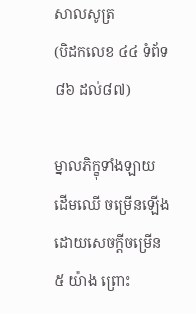សាលសូត្រ
(បិដកលេខ ៤៤ ទំព័ទ ៨៦ ដល់៨៧)

ម្នាលភិក្ខុទាំងឡាយ ដើមឈើ ចម្រើនឡើងដោយសេចក្តីចម្រើន ៥ យ៉ាង ព្រោះ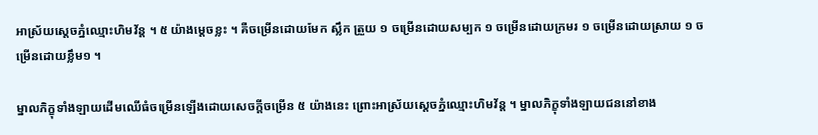អាស្រ័យស្តេចភ្នំឈ្មោះហិមវ័ន្ត ។ ៥ យ៉ាងម្តេចខ្លះ ។ គឺចម្រើនដោយមែក ស្លឹក ត្រួយ ១ ចម្រើនដោយសម្បក ១ ចម្រើនដោយក្រមរ ១ ចម្រើនដោយស្រាយ ១ ចម្រើនដោយខ្លឹម១ ។

ម្នាលភិក្ខុទាំងឡាយដើមឈើធំចម្រើនឡើងដោយសេចក្តីចម្រើន ៥ យ៉ាងនេះ ព្រោះអាស្រ័យស្តេចភ្នំឈ្មោះហិមវ័ន្ត ។ ម្នាលភិក្ខុទាំងឡាយជននៅខាង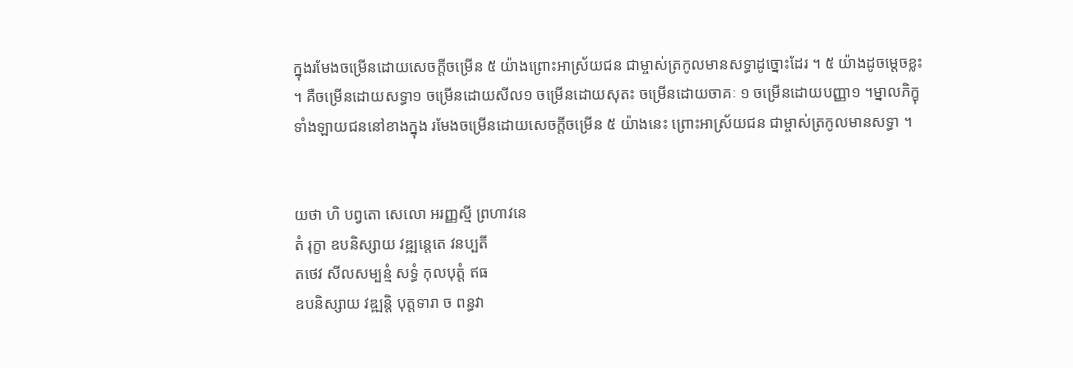ក្នុងរមែងចម្រើនដោយសេចក្តីចម្រើន ៥ យ៉ាងព្រោះអាស្រ័យជន ជាម្ចាស់ត្រកូលមានសទ្ធាដូច្នោះដែរ ។ ៥ យ៉ាងដូចម្តេចខ្លះ ។ គឺចម្រើនដោយសទ្ធា១ ចម្រើនដោយសីល១ ចម្រើនដោយសុតះ ចម្រើនដោយចាគៈ ១ ចម្រើនដោយបញ្ញា១ ។ម្នាលភិក្ខុទាំងឡាយជននៅខាងក្នុង រមែងចម្រើនដោយសេចក្តីចម្រើន ៥ យ៉ាងនេះ ព្រោះអាស្រ័យជន ជាម្ចាស់ត្រកូលមានសទ្ធា ។


យថា ហិ បព្វតោ សេលោ អរញ្ញស្មី ព្រហាវនេ
តំ រុក្ខា ឧបនិស្សាយ វឌ្ឍន្តេតេ វនប្បតី
តថេវ សីលសម្បន្មំ សទ្ធំ កុលបុត្តំ ឥធ
ឧបនិស្សាយ វឌ្ឍនិ្ត បុត្តទារា ច ពន្ធវា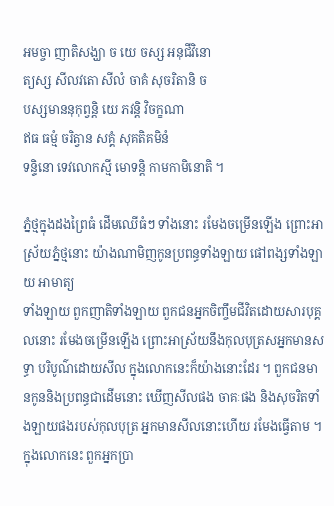អមច្ចា ញាតិសង្ឃា ច យេ ចស្ស អនុជីវិនោ
ត្យស្ស សីលវតោ សីលំ ចាគំ សុចរិតានិ ច
បស្សមាននុកុព្វន្តិ យេ ភវន្តិ វិចក្ខណា
ឥធ ធម្មំ ចរិត្វាន សគ្គំ សុគតិគមិនំ
ទន្ទិនោ ទេវលោកស្មី មោទន្តិ កាមកាមិនោតិ ។

ភ្នំថ្មក្នុងដងព្រៃធំ ដើមឈើធំៗ ទាំងនោះ រមែងចម្រើនឡើង ព្រោះអាស្រ័យភ្នំថ្មនោះ យ៉ាងណាមិញកូនប្រពន្ធទាំងឡាយ ផៅពង្សទាំងឡាយ អាមាត្យ
ទាំងឡាយ ពួកញាតិទាំងឡាយ ពួកជនអ្នកចិញ្ចឹមជីវិតដោយសារបុគ្គលនោះ រមែងចម្រើនឡើង ព្រោះអាស្រ័យនឹងកុលបុត្រសអ្នកមានសទ្ធា បរិបូណ៌ដោយសីល ក្នុងលោកនេះក៏យ៉ាងនោះដែរ ។ ពួកជនមានកូននិងប្រពន្ធជាដើមនោះ ឃើញសីលផង ចាគៈផង និងសុចរិតទាំងឡាយផងរបស់កុលបុត្រ អ្នកមានសីលនោះហើយ រមែងធ្វើតាម ។ ក្នុងលោកនេះ ពួកអ្នកប្រា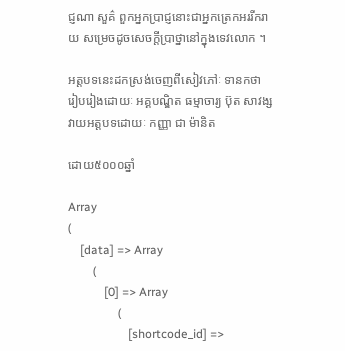ជ្ញណា សួគ៌ ពួកអ្នកប្រាជ្ញនោះជាអ្នកត្រេកអររីករាយ សម្រេចដូចសេចក្តីប្រាថ្នានៅក្នុងទេវលោក ។

អត្តបទនេះដកស្រង់ចេញពីសៀវភៅៈ ទានកថា
រៀបរៀងដោយៈ អគ្គបណ្ឌិត ធម្មាចារ្យ ប៊ុត សាវង្ស
វាយអត្តបទដោយៈ កញ្ញា ជា ម៉ានិត

ដោយ៥០០០ឆ្នាំ

Array
(
    [data] => Array
        (
            [0] => Array
                (
                    [shortcode_id] =>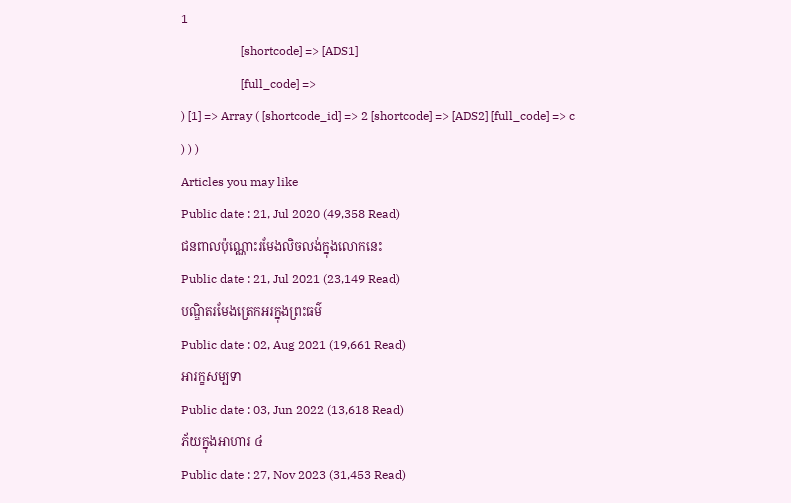1
                    [shortcode] => [ADS1]
                    [full_code] =>
) [1] => Array ( [shortcode_id] => 2 [shortcode] => [ADS2] [full_code] => c ) ) )
Articles you may like
Public date : 21, Jul 2020 (49,358 Read)
ជនពាលប៉ុណ្ណោះរមែងលិចលង់ក្នុងលោកនេះ
Public date : 21, Jul 2021 (23,149 Read)
បណ្ឌិតរមែងត្រេកអរក្នុងព្រះធម៌
Public date : 02, Aug 2021 (19,661 Read)
អារក្ខសម្បទា
Public date : 03, Jun 2022 (13,618 Read)
ភ័យក្នុងអាហារ ៤
Public date : 27, Nov 2023 (31,453 Read)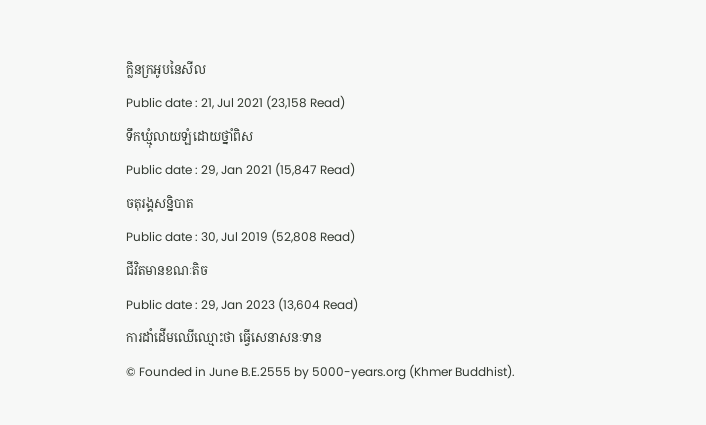ក្លិនក្រអូបនៃសីល
Public date : 21, Jul 2021 (23,158 Read)
ទឹកឃ្មុំលាយឡំដោយថ្នាំពិស
Public date : 29, Jan 2021 (15,847 Read)
ចតុរង្គសន្និបាត
Public date : 30, Jul 2019 (52,808 Read)
ជីវិតមានខណៈតិច
Public date : 29, Jan 2023 (13,604 Read)
ការដាំដើមឈើឈ្មោះថា ធ្វើសេនាសនៈទាន
© Founded in June B.E.2555 by 5000-years.org (Khmer Buddhist).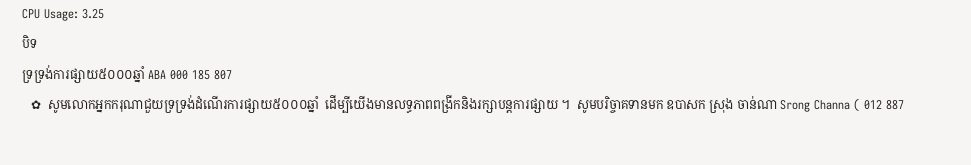CPU Usage: 3.25
បិទ
ទ្រទ្រង់ការផ្សាយ៥០០០ឆ្នាំ ABA 000 185 807
   ✿  សូមលោកអ្នកករុណាជួយទ្រទ្រង់ដំណើរការផ្សាយ៥០០០ឆ្នាំ  ដើម្បីយើងមានលទ្ធភាពពង្រីកនិងរក្សាបន្តការផ្សាយ ។  សូមបរិច្ចាគទានមក ឧបាសក ស្រុង ចាន់ណា Srong Channa ( 012 887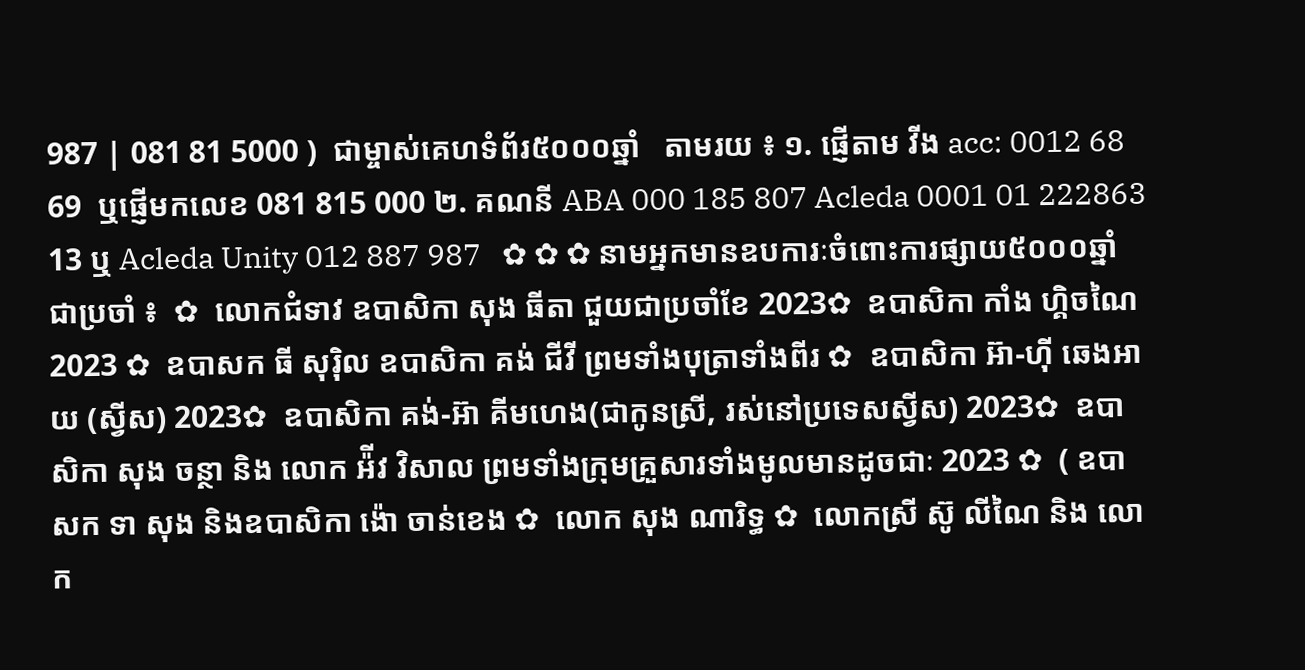987 | 081 81 5000 )  ជាម្ចាស់គេហទំព័រ៥០០០ឆ្នាំ   តាមរយ ៖ ១. ផ្ញើតាម វីង acc: 0012 68 69  ឬផ្ញើមកលេខ 081 815 000 ២. គណនី ABA 000 185 807 Acleda 0001 01 222863 13 ឬ Acleda Unity 012 887 987   ✿ ✿ ✿ នាមអ្នកមានឧបការៈចំពោះការផ្សាយ៥០០០ឆ្នាំ ជាប្រចាំ ៖  ✿  លោកជំទាវ ឧបាសិកា សុង ធីតា ជួយជាប្រចាំខែ 2023✿  ឧបាសិកា កាំង ហ្គិចណៃ 2023 ✿  ឧបាសក ធី សុរ៉ិល ឧបាសិកា គង់ ជីវី ព្រមទាំងបុត្រាទាំងពីរ ✿  ឧបាសិកា អ៊ា-ហុី ឆេងអាយ (ស្វីស) 2023✿  ឧបាសិកា គង់-អ៊ា គីមហេង(ជាកូនស្រី, រស់នៅប្រទេសស្វីស) 2023✿  ឧបាសិកា សុង ចន្ថា និង លោក អ៉ីវ វិសាល ព្រមទាំងក្រុមគ្រួសារទាំងមូលមានដូចជាៈ 2023 ✿  ( ឧបាសក ទា សុង និងឧបាសិកា ង៉ោ ចាន់ខេង ✿  លោក សុង ណារិទ្ធ ✿  លោកស្រី ស៊ូ លីណៃ និង លោក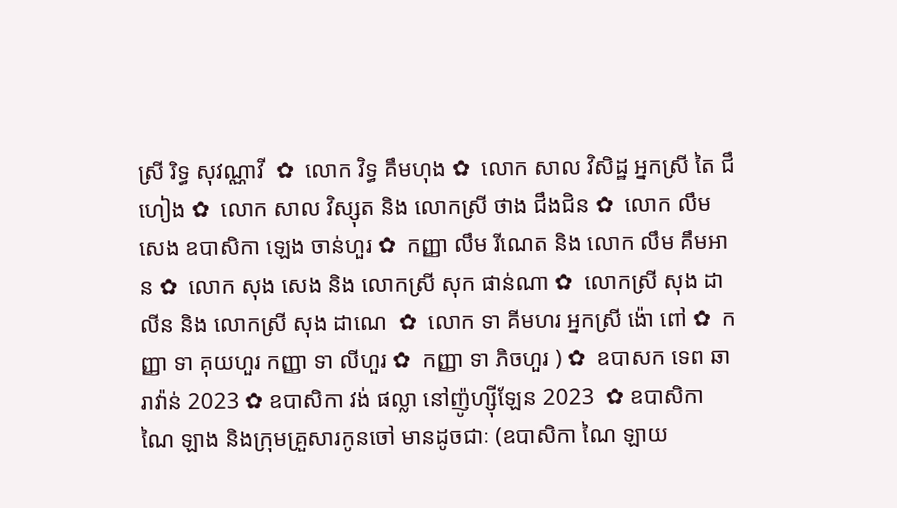ស្រី រិទ្ធ សុវណ្ណាវី  ✿  លោក វិទ្ធ គឹមហុង ✿  លោក សាល វិសិដ្ឋ អ្នកស្រី តៃ ជឹហៀង ✿  លោក សាល វិស្សុត និង លោកស្រី ថាង ជឹងជិន ✿  លោក លឹម សេង ឧបាសិកា ឡេង ចាន់ហួរ ✿  កញ្ញា លឹម រីណេត និង លោក លឹម គឹមអាន ✿  លោក សុង សេង និង លោកស្រី សុក ផាន់ណា ✿  លោកស្រី សុង ដាលីន និង លោកស្រី សុង ដាណេ  ✿  លោក ទា គីមហរ អ្នកស្រី ង៉ោ ពៅ ✿  កញ្ញា ទា គុយហួរ កញ្ញា ទា លីហួរ ✿  កញ្ញា ទា ភិចហួរ ) ✿  ឧបាសក ទេព ឆារាវ៉ាន់ 2023 ✿ ឧបាសិកា វង់ ផល្លា នៅញ៉ូហ្ស៊ីឡែន 2023  ✿ ឧបាសិកា ណៃ ឡាង និងក្រុមគ្រួសារកូនចៅ មានដូចជាៈ (ឧបាសិកា ណៃ ឡាយ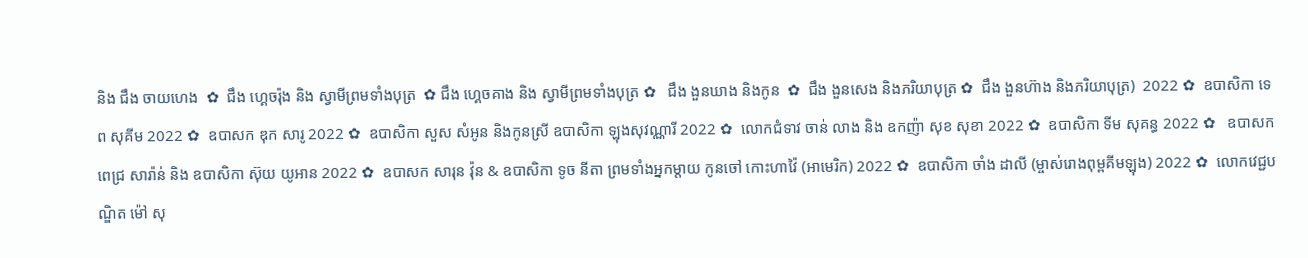និង ជឹង ចាយហេង  ✿  ជឹង ហ្គេចរ៉ុង និង ស្វាមីព្រមទាំងបុត្រ  ✿ ជឹង ហ្គេចគាង និង ស្វាមីព្រមទាំងបុត្រ ✿   ជឹង ងួនឃាង និងកូន  ✿  ជឹង ងួនសេង និងភរិយាបុត្រ ✿  ជឹង ងួនហ៊ាង និងភរិយាបុត្រ)  2022 ✿  ឧបាសិកា ទេព សុគីម 2022 ✿  ឧបាសក ឌុក សារូ 2022 ✿  ឧបាសិកា សួស សំអូន និងកូនស្រី ឧបាសិកា ឡុងសុវណ្ណារី 2022 ✿  លោកជំទាវ ចាន់ លាង និង ឧកញ៉ា សុខ សុខា 2022 ✿  ឧបាសិកា ទីម សុគន្ធ 2022 ✿   ឧបាសក ពេជ្រ សារ៉ាន់ និង ឧបាសិកា ស៊ុយ យូអាន 2022 ✿  ឧបាសក សារុន វ៉ុន & ឧបាសិកា ទូច នីតា ព្រមទាំងអ្នកម្តាយ កូនចៅ កោះហាវ៉ៃ (អាមេរិក) 2022 ✿  ឧបាសិកា ចាំង ដាលី (ម្ចាស់រោងពុម្ពគីមឡុង) 2022 ✿  លោកវេជ្ជបណ្ឌិត ម៉ៅ សុ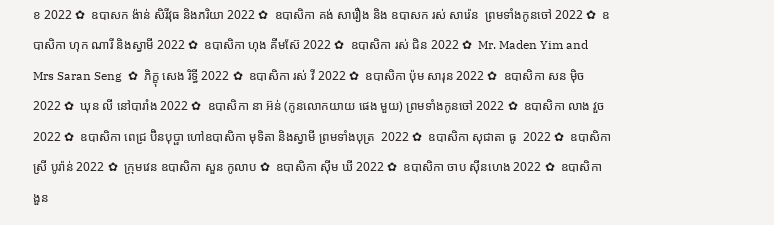ខ 2022 ✿  ឧបាសក ង៉ាន់ សិរីវុធ និងភរិយា 2022 ✿  ឧបាសិកា គង់ សារឿង និង ឧបាសក រស់ សារ៉េន  ព្រមទាំងកូនចៅ 2022 ✿  ឧបាសិកា ហុក ណារី និងស្វាមី 2022 ✿  ឧបាសិកា ហុង គីមស៊ែ 2022 ✿  ឧបាសិកា រស់ ជិន 2022 ✿  Mr. Maden Yim and Mrs Saran Seng  ✿  ភិក្ខុ សេង រិទ្ធី 2022 ✿  ឧបាសិកា រស់ វី 2022 ✿  ឧបាសិកា ប៉ុម សារុន 2022 ✿  ឧបាសិកា សន ម៉ិច 2022 ✿  ឃុន លី នៅបារាំង 2022 ✿  ឧបាសិកា នា អ៊ន់ (កូនលោកយាយ ផេង មួយ) ព្រមទាំងកូនចៅ 2022 ✿  ឧបាសិកា លាង វួច  2022 ✿  ឧបាសិកា ពេជ្រ ប៊ិនបុប្ផា ហៅឧបាសិកា មុទិតា និងស្វាមី ព្រមទាំងបុត្រ  2022 ✿  ឧបាសិកា សុជាតា ធូ  2022 ✿  ឧបាសិកា ស្រី បូរ៉ាន់ 2022 ✿  ក្រុមវេន ឧបាសិកា សួន កូលាប ✿  ឧបាសិកា ស៊ីម ឃី 2022 ✿  ឧបាសិកា ចាប ស៊ីនហេង 2022 ✿  ឧបាសិកា ងួន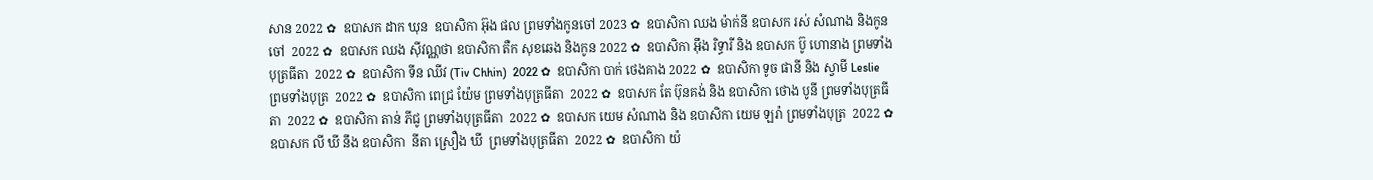សាន 2022 ✿  ឧបាសក ដាក ឃុន  ឧបាសិកា អ៊ុង ផល ព្រមទាំងកូនចៅ 2023 ✿  ឧបាសិកា ឈង ម៉ាក់នី ឧបាសក រស់ សំណាង និងកូនចៅ  2022 ✿  ឧបាសក ឈង សុីវណ្ណថា ឧបាសិកា តឺក សុខឆេង និងកូន 2022 ✿  ឧបាសិកា អុឹង រិទ្ធារី និង ឧបាសក ប៊ូ ហោនាង ព្រមទាំងបុត្រធីតា  2022 ✿  ឧបាសិកា ទីន ឈីវ (Tiv Chhin)  2022 ✿  ឧបាសិកា បាក់ ថេងគាង 2022 ✿  ឧបាសិកា ទូច ផានី និង ស្វាមី Leslie ព្រមទាំងបុត្រ  2022 ✿  ឧបាសិកា ពេជ្រ យ៉ែម ព្រមទាំងបុត្រធីតា  2022 ✿  ឧបាសក តែ ប៊ុនគង់ និង ឧបាសិកា ថោង បូនី ព្រមទាំងបុត្រធីតា  2022 ✿  ឧបាសិកា តាន់ ភីជូ ព្រមទាំងបុត្រធីតា  2022 ✿  ឧបាសក យេម សំណាង និង ឧបាសិកា យេម ឡរ៉ា ព្រមទាំងបុត្រ  2022 ✿  ឧបាសក លី ឃី នឹង ឧបាសិកា  នីតា ស្រឿង ឃី  ព្រមទាំងបុត្រធីតា  2022 ✿  ឧបាសិកា យ៉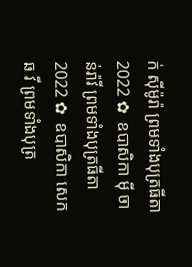ក់ សុីម៉ូរ៉ា ព្រមទាំងបុត្រធីតា  2022 ✿  ឧបាសិកា មុី ចាន់រ៉ាវី ព្រមទាំងបុត្រធីតា  2022 ✿  ឧបាសិកា សេក ឆ វី ព្រមទាំងបុត្រ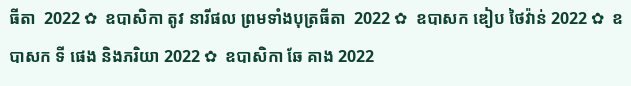ធីតា  2022 ✿  ឧបាសិកា តូវ នារីផល ព្រមទាំងបុត្រធីតា  2022 ✿  ឧបាសក ឌៀប ថៃវ៉ាន់ 2022 ✿  ឧបាសក ទី ផេង និងភរិយា 2022 ✿  ឧបាសិកា ឆែ គាង 2022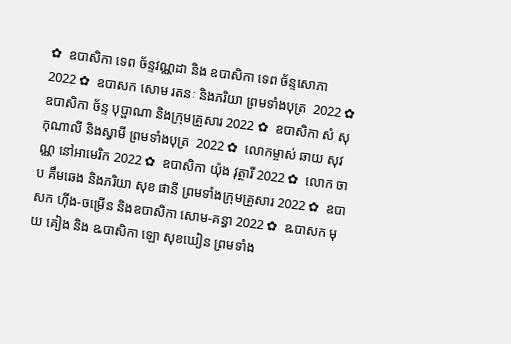✿  ឧបាសិកា ទេព ច័ន្ទវណ្ណដា និង ឧបាសិកា ទេព ច័ន្ទសោភា  2022 ✿  ឧបាសក សោម រតនៈ និងភរិយា ព្រមទាំងបុត្រ  2022 ✿  ឧបាសិកា ច័ន្ទ បុប្ផាណា និងក្រុមគ្រួសារ 2022 ✿  ឧបាសិកា សំ សុកុណាលី និងស្វាមី ព្រមទាំងបុត្រ  2022 ✿  លោកម្ចាស់ ឆាយ សុវណ្ណ នៅអាមេរិក 2022 ✿  ឧបាសិកា យ៉ុង វុត្ថារី 2022 ✿  លោក ចាប គឹមឆេង និងភរិយា សុខ ផានី ព្រមទាំងក្រុមគ្រួសារ 2022 ✿  ឧបាសក ហ៊ីង-ចម្រើន និងឧបាសិកា សោម-គន្ធា 2022 ✿  ឩបាសក មុយ គៀង និង ឩបាសិកា ឡោ សុខឃៀន ព្រមទាំង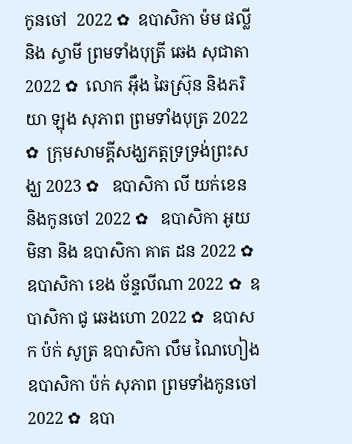កូនចៅ  2022 ✿  ឧបាសិកា ម៉ម ផល្លី និង ស្វាមី ព្រមទាំងបុត្រី ឆេង សុជាតា 2022 ✿  លោក អ៊ឹង ឆៃស្រ៊ុន និងភរិយា ឡុង សុភាព ព្រមទាំងបុត្រ 2022 ✿  ក្រុមសាមគ្គីសង្ឃភត្តទ្រទ្រង់ព្រះសង្ឃ 2023 ✿   ឧបាសិកា លី យក់ខេន និងកូនចៅ 2022 ✿   ឧបាសិកា អូយ មិនា និង ឧបាសិកា គាត ដន 2022 ✿  ឧបាសិកា ខេង ច័ន្ទលីណា 2022 ✿  ឧបាសិកា ជូ ឆេងហោ 2022 ✿  ឧបាសក ប៉ក់ សូត្រ ឧបាសិកា លឹម ណៃហៀង ឧបាសិកា ប៉ក់ សុភាព ព្រមទាំងកូនចៅ  2022 ✿  ឧបា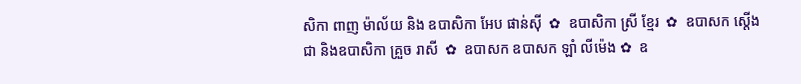សិកា ពាញ ម៉ាល័យ និង ឧបាសិកា អែប ផាន់ស៊ី  ✿  ឧបាសិកា ស្រី ខ្មែរ  ✿  ឧបាសក ស្តើង ជា និងឧបាសិកា គ្រួច រាសី  ✿  ឧបាសក ឧបាសក ឡាំ លីម៉េង ✿  ឧ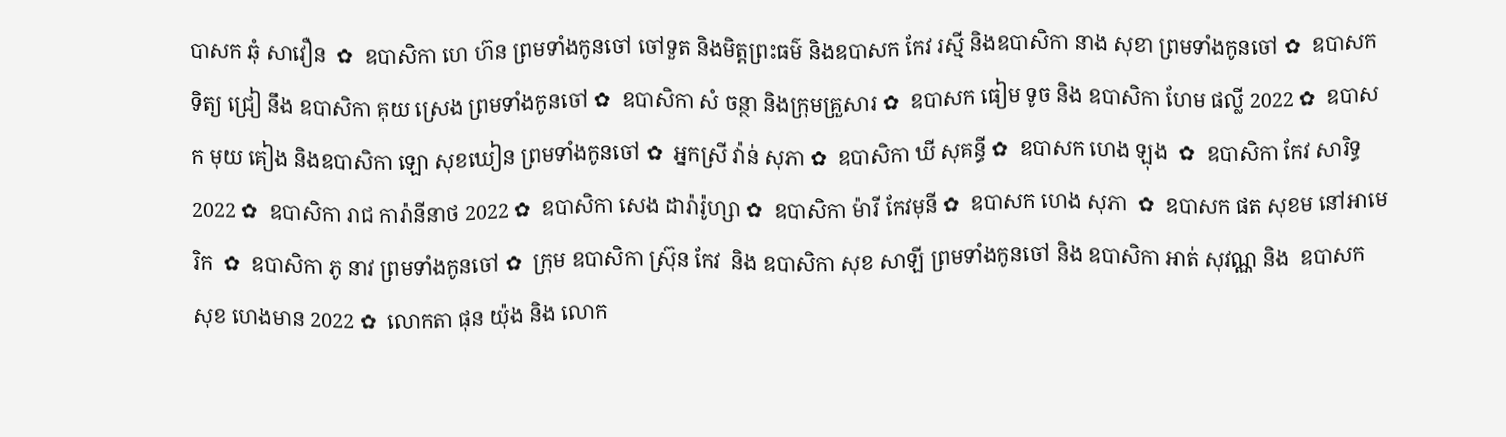បាសក ឆុំ សាវឿន  ✿  ឧបាសិកា ហេ ហ៊ន ព្រមទាំងកូនចៅ ចៅទួត និងមិត្តព្រះធម៌ និងឧបាសក កែវ រស្មី និងឧបាសិកា នាង សុខា ព្រមទាំងកូនចៅ ✿  ឧបាសក ទិត្យ ជ្រៀ នឹង ឧបាសិកា គុយ ស្រេង ព្រមទាំងកូនចៅ ✿  ឧបាសិកា សំ ចន្ថា និងក្រុមគ្រួសារ ✿  ឧបាសក ធៀម ទូច និង ឧបាសិកា ហែម ផល្លី 2022 ✿  ឧបាសក មុយ គៀង និងឧបាសិកា ឡោ សុខឃៀន ព្រមទាំងកូនចៅ ✿  អ្នកស្រី វ៉ាន់ សុភា ✿  ឧបាសិកា ឃី សុគន្ធី ✿  ឧបាសក ហេង ឡុង  ✿  ឧបាសិកា កែវ សារិទ្ធ 2022 ✿  ឧបាសិកា រាជ ការ៉ានីនាថ 2022 ✿  ឧបាសិកា សេង ដារ៉ារ៉ូហ្សា ✿  ឧបាសិកា ម៉ារី កែវមុនី ✿  ឧបាសក ហេង សុភា  ✿  ឧបាសក ផត សុខម នៅអាមេរិក  ✿  ឧបាសិកា ភូ នាវ ព្រមទាំងកូនចៅ ✿  ក្រុម ឧបាសិកា ស្រ៊ុន កែវ  និង ឧបាសិកា សុខ សាឡី ព្រមទាំងកូនចៅ និង ឧបាសិកា អាត់ សុវណ្ណ និង  ឧបាសក សុខ ហេងមាន 2022 ✿  លោកតា ផុន យ៉ុង និង លោក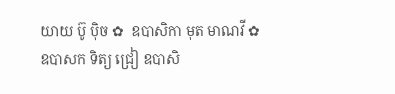យាយ ប៊ូ ប៉ិច ✿  ឧបាសិកា មុត មាណវី ✿  ឧបាសក ទិត្យ ជ្រៀ ឧបាសិ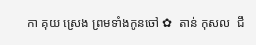កា គុយ ស្រេង ព្រមទាំងកូនចៅ ✿  តាន់ កុសល  ជឹ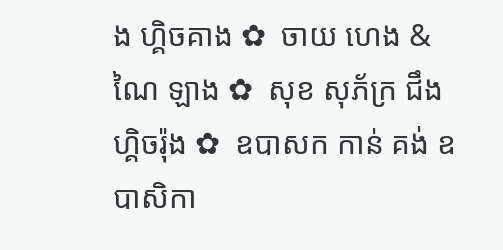ង ហ្គិចគាង ✿  ចាយ ហេង & ណៃ ឡាង ✿  សុខ សុភ័ក្រ ជឹង ហ្គិចរ៉ុង ✿  ឧបាសក កាន់ គង់ ឧបាសិកា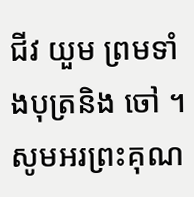ជីវ យួម ព្រមទាំងបុត្រនិង ចៅ ។  សូមអរព្រះគុណ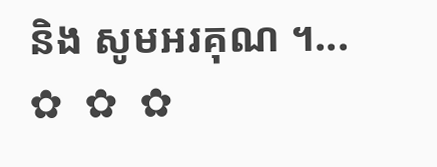និង សូមអរគុណ ។...       ✿  ✿  ✿